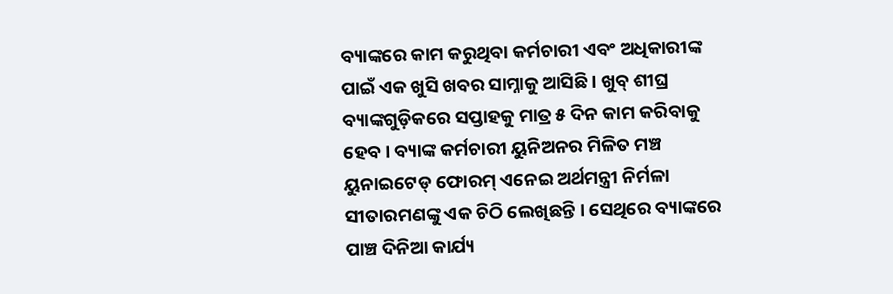ବ୍ୟାଙ୍କରେ କାମ କରୁଥିବା କର୍ମଚାରୀ ଏବଂ ଅଧିକାରୀଙ୍କ ପାଇଁ ଏକ ଖୁସି ଖବର ସାମ୍ନାକୁ ଆସିଛି । ଖୁବ୍ ଶୀଘ୍ର ବ୍ୟାଙ୍କଗୁଡ଼ିକରେ ସପ୍ତାହକୁ ମାତ୍ର ୫ ଦିନ କାମ କରିବାକୁ ହେବ । ବ୍ୟାଙ୍କ କର୍ମଚାରୀ ୟୁନିଅନର ମିଳିତ ମଞ୍ଚ ୟୁନାଇଟେଡ୍ ଫୋରମ୍ ଏନେଇ ଅର୍ଥମନ୍ତ୍ରୀ ନିର୍ମଳା ସୀତାରମଣଙ୍କୁ ଏକ ଚିଠି ଲେଖିଛନ୍ତି । ସେଥିରେ ବ୍ୟାଙ୍କରେ ପାଞ୍ଚ ଦିନିଆ କାର୍ଯ୍ୟ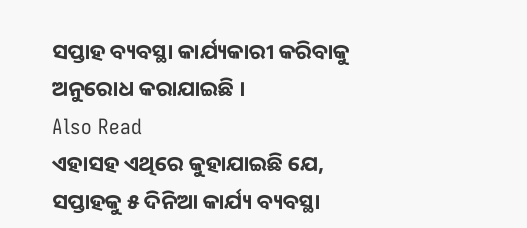ସପ୍ତାହ ବ୍ୟବସ୍ଥା କାର୍ଯ୍ୟକାରୀ କରିବାକୁ ଅନୁରୋଧ କରାଯାଇଛି ।
Also Read
ଏହାସହ ଏଥିରେ କୁହାଯାଇଛି ଯେ, ସପ୍ତାହକୁ ୫ ଦିନିଆ କାର୍ଯ୍ୟ ବ୍ୟବସ୍ଥା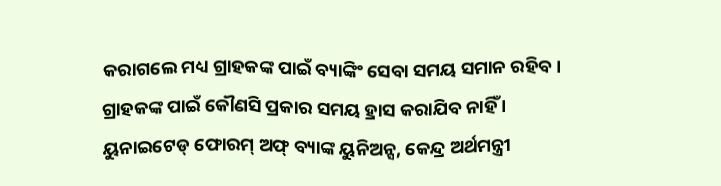କରାଗଲେ ମଧ୍ୟ ଗ୍ରାହକଙ୍କ ପାଇଁ ବ୍ୟାଙ୍କିଂ ସେବା ସମୟ ସମାନ ରହିବ। ଗ୍ରାହକଙ୍କ ପାଇଁ କୌଣସି ପ୍ରକାର ସମୟ ହ୍ରାସ କରାଯିବ ନାହିଁ । ୟୁନାଇଟେଡ୍ ଫୋରମ୍ ଅଫ୍ ବ୍ୟାଙ୍କ ୟୁନିଅନ୍ସ, କେନ୍ଦ୍ର ଅର୍ଥମନ୍ତ୍ରୀ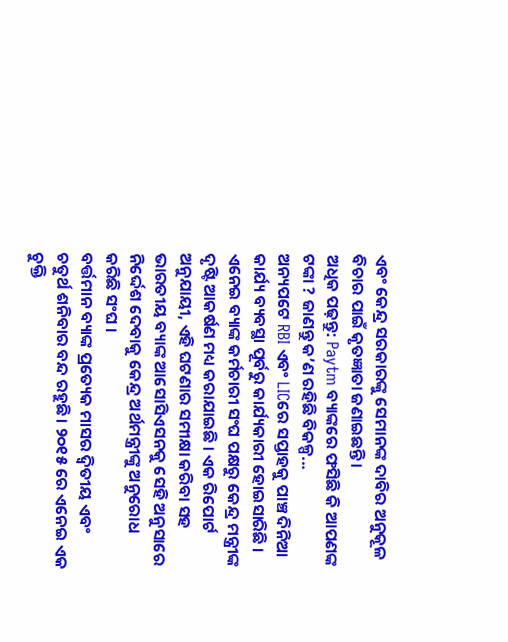ଏବଂ କେନ୍ଦ୍ର ସରକାରଙ୍କୁ ସେମାନଙ୍କ ଦାବିର ଅନୁକୂଳ ବିଚାର ପାଇଁ କୃତଜ୍ଞାତା ଜଣାଇଛନ୍ତି।
ଅଧିକ ପଢ଼ନ୍ତୁ: Paytm ବ୍ୟାଙ୍କରେ ଫସିଛି କି ଆପଣଙ୍କ ଟଙ୍କା ? ଜାଣନ୍ତୁ କ’ଣ ରହିଛି ବିକଳ୍ପ...
ଅନ୍ୟପଟେ RBI ଏବଂ LICରେ ସପ୍ତାହକୁ ପାଞ୍ଚ ଦିନିଆ କାର୍ଯ୍ୟ ବ୍ୟବସ୍ଥା ପୂର୍ବରୁ କାର୍ଯ୍ୟକାରୀ ହୋଇସାରିଛି । ଏନେଇ ବ୍ୟାଙ୍କ କର୍ମଚାରୀ ସଂଘ ପକ୍ଷରୁ କେନ୍ଦ୍ର ମନ୍ତ୍ରୀଙ୍କ ଦୃଷ୍ଟି ଆକର୍ଷଣ ମଧ୍ୟ କରାଯାଇଛି । ଏକ ରିପୋର୍ଟ ଅନୁଯାୟୀ, ଏହି ଘଟଣାର ସମୀକ୍ଷା କରିବା ସହ ଭାରତୀୟ ବ୍ୟାଙ୍କ ଆସୋସିଏସନକୁ ସେହି ଅନୁସାରେ ନିର୍ଦ୍ଦେଶ ଦେବାକୁ କେନ୍ଦ୍ର ଅର୍ଥମନ୍ତ୍ରୀଙ୍କୁ ଅନୁରୋଧ କରିଛି ସଂଘ ।
ବର୍ତ୍ତମାନ ବ୍ୟାଙ୍କ ପ୍ରତ୍ୟେକ ମାସର ଦ୍ୱିତୀୟ ଏବଂ ଚତୁର୍ଥ ଶନିବାର ବନ୍ଦ ରହୁଛି। ୨୦୧୫ ରେ ଏନେଇ ଏକ ଚୁକ୍ତି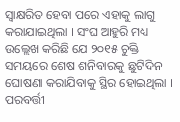ସ୍ୱାକ୍ଷରିତ ହେବା ପରେ ଏହାକୁ ଲାଗୁ କରାଯାଇଥିଲା । ସଂଘ ଆହୁରି ମଧ୍ୟ ଉଲ୍ଲେଖ କରିଛି ଯେ ୨୦୧୫ ଚୁକ୍ତି ସମୟରେ ଶେଷ ଶନିବାରକୁ ଛୁଟିଦିନ ଘୋଷଣା କରାଯିବାକୁ ସ୍ଥିର ହୋଇଥିଲା । ପରବର୍ତ୍ତୀ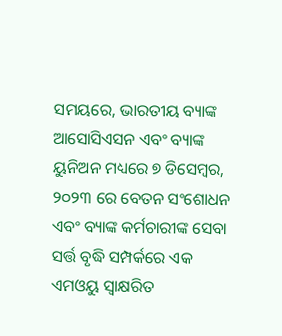ସମୟରେ, ଭାରତୀୟ ବ୍ୟାଙ୍କ ଆସୋସିଏସନ ଏବଂ ବ୍ୟାଙ୍କ ୟୁନିଅନ ମଧ୍ୟରେ ୭ ଡିସେମ୍ବର, ୨୦୨୩ ରେ ବେତନ ସଂଶୋଧନ ଏବଂ ବ୍ୟାଙ୍କ କର୍ମଚାରୀଙ୍କ ସେବା ସର୍ତ୍ତ ବୃଦ୍ଧି ସମ୍ପର୍କରେ ଏକ ଏମଓୟୁ ସ୍ୱାକ୍ଷରିତ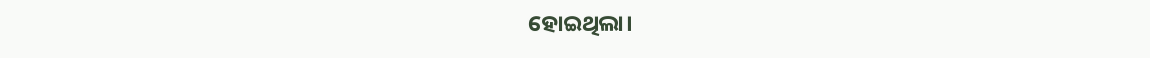ହୋଇଥିଲା।